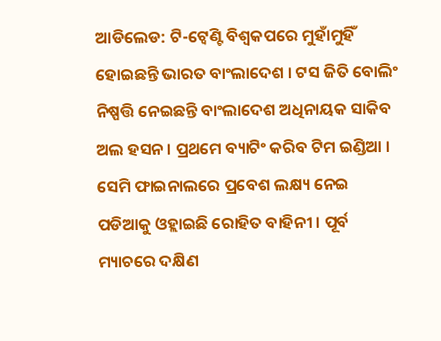ଆଡିଲେଡ: ଟି-ଟ୍ବେଣ୍ଟି ବିଶ୍ବକପରେ ମୁହାଁମୁହିଁ ହୋଇଛନ୍ତି ଭାରତ ବାଂଲାଦେଶ । ଟସ ଜିତି ବୋଲିଂ ନିଷ୍ପତ୍ତି ନେଇଛନ୍ତି ବାଂଲାଦେଶ ଅଧିନାୟକ ସାକିବ ଅଲ ହସନ । ପ୍ରଥମେ ବ୍ୟାଟିଂ କରିବ ଟିମ ଇଣ୍ଡିଆ । ସେମି ଫାଇନାଲରେ ପ୍ରବେଶ ଲକ୍ଷ୍ୟ ନେଇ ପଡିଆକୁ ଓହ୍ଲାଇଛି ରୋହିତ ବାହିନୀ । ପୂର୍ବ ମ୍ୟାଚରେ ଦକ୍ଷିଣ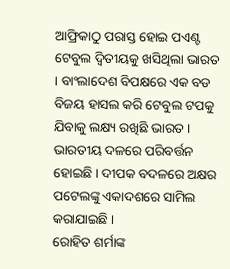ଆଫ୍ରିକାଠୁ ପରାସ୍ତ ହୋଇ ପଏଣ୍ଟ ଟେବୁଲ ଦ୍ବିତୀୟକୁ ଖସିଥିଲା ଭାରତ । ବାଂଲାଦେଶ ବିପକ୍ଷରେ ଏକ ବଡ ବିଜୟ ହାସଲ କରି ଟେବୁଲ ଟପକୁ ଯିବାକୁ ଲକ୍ଷ୍ୟ ରଖିଛି ଭାରତ । ଭାରତୀୟ ଦଳରେ ପରିବର୍ତ୍ତନ ହୋଇଛି । ଦୀପକ ବଦଳରେ ଅକ୍ଷର ପଟେଲଙ୍କୁ ଏକାଦଶରେ ସାମିଲ କରାଯାଇଛି ।
ରୋହିତ ଶର୍ମାଙ୍କ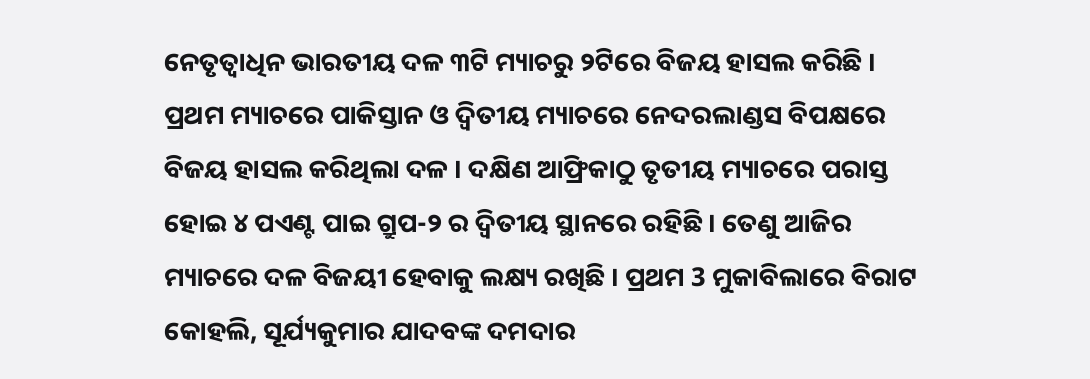ନେତୃତ୍ବାଧିନ ଭାରତୀୟ ଦଳ ୩ଟି ମ୍ୟାଚରୁ ୨ଟିରେ ବିଜୟ ହାସଲ କରିଛି । ପ୍ରଥମ ମ୍ୟାଚରେ ପାକିସ୍ତାନ ଓ ଦ୍ବିତୀୟ ମ୍ୟାଚରେ ନେଦରଲାଣ୍ଡସ ବିପକ୍ଷରେ ବିଜୟ ହାସଲ କରିଥିଲା ଦଳ । ଦକ୍ଷିଣ ଆଫ୍ରିକାଠୁ ତୃତୀୟ ମ୍ୟାଚରେ ପରାସ୍ତ ହୋଇ ୪ ପଏଣ୍ଟ ପାଇ ଗ୍ରୁପ-୨ ର ଦ୍ବିତୀୟ ସ୍ଥାନରେ ରହିଛି । ତେଣୁ ଆଜିର ମ୍ୟାଚରେ ଦଳ ବିଜୟୀ ହେବାକୁ ଲକ୍ଷ୍ୟ ରଖିଛି । ପ୍ରଥମ 3 ମୁକାବିଲାରେ ବିରାଟ କୋହଲି, ସୂର୍ଯ୍ୟକୁମାର ଯାଦବଙ୍କ ଦମଦାର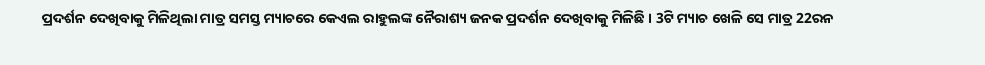ପ୍ରଦର୍ଶନ ଦେଖିବାକୁ ମିଳିଥିଲା ମାତ୍ର ସମସ୍ତ ମ୍ୟାଚରେ କେଏଲ ରାହୁଲଙ୍କ ନୈରାଶ୍ୟ ଜନକ ପ୍ରଦର୍ଶନ ଦେଖିବାକୁ ମିଳିଛି । 3ଟି ମ୍ୟାଚ ଖେଳି ସେ ମାତ୍ର 22ରନ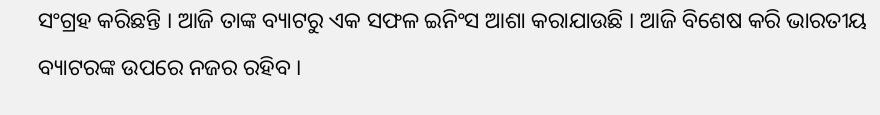ସଂଗ୍ରହ କରିଛନ୍ତି । ଆଜି ତାଙ୍କ ବ୍ୟାଟରୁ ଏକ ସଫଳ ଇନିଂସ ଆଶା କରାଯାଉଛି । ଆଜି ବିଶେଷ କରି ଭାରତୀୟ ବ୍ୟାଟରଙ୍କ ଉପରେ ନଜର ରହିବ ।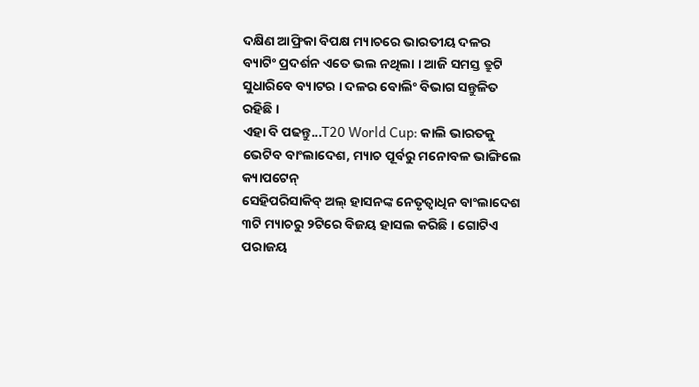ଦକ୍ଷିଣ ଆଫ୍ରିକା ବିପକ୍ଷ ମ୍ୟାଚରେ ଭାରତୀୟ ଦଳର ବ୍ୟାଟିଂ ପ୍ରଦର୍ଶନ ଏତେ ଭଲ ନଥିଲା । ଆଜି ସମସ୍ତ ତ୍ରୁଟି ସୁଧାରିବେ ବ୍ୟାଟର । ଦଳର ବୋଲିଂ ବିଭାଗ ସନ୍ତୁଳିତ ରହିଛି ।
ଏହା ବି ପଢନ୍ତୁ...T20 World Cup: କାଲି ଭାରତକୁ ଭେଟିବ ବାଂଲାଦେଶ, ମ୍ୟାଚ ପୂର୍ବରୁ ମନୋବଳ ଭାଙ୍ଗିଲେ କ୍ୟାପଟେନ୍
ସେହିପରିସାକିବ୍ ଅଲ୍ ହାସନଙ୍କ ନେତୃତ୍ବାଧିନ ବାଂଲାଦେଶ ୩ଟି ମ୍ୟାଚରୁ ୨ଟିରେ ବିଜୟ ହାସଲ କରିଛି । ଗୋଟିଏ ପରାଜୟ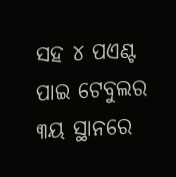ସହ ୪ ପଏଣ୍ଟ ପାଇ ଟେବୁଲର ୩ୟ ସ୍ଥାନରେ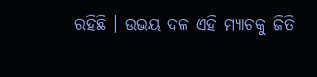ରହିଛି । ଉଭୟ ଦଳ ଏହି ମ୍ୟାଚକୁ ଜିତି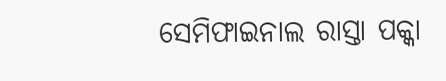ସେମିଫାଇନାଲ ରାସ୍ତା ପକ୍କା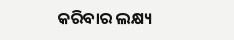କରିବାର ଲକ୍ଷ୍ୟ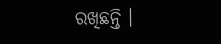ରଖିଛନ୍ତି ।